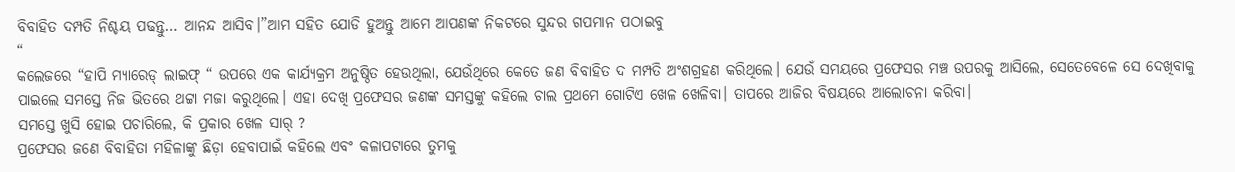ବିବାହିତ ଦମ୍ପତି ନିଶ୍ଚୟ ପଢନ୍ତୁ… ଆନନ୍ଦ ଆସିବ।”ଆମ ସହିତ ଯୋଡି ହୁଅନ୍ତୁ ଆମେ ଆପଣଙ୍କ ନିକଟରେ ସୁନ୍ଦର ଗପମାନ ପଠାଇବୁ
“
କଲେଜରେ “ହାପି ମ୍ୟାରେଡ୍ ଲାଇଫ୍ “ ଉପରେ ଏକ କାର୍ଯ୍ୟକ୍ରମ ଅନୁଷ୍ଠିତ ହେଉଥିଲା, ଯେଉଁଥିରେ କେତେ ଜଣ ବିବାହିତ ଦ ମମ୍ପତି ଅଂଶଗ୍ରହଣ କରିଥିଲେ। ଯେଉଁ ସମୟରେ ପ୍ରଫେସର ମଞ୍ଚ ଉପରକୁ ଆସିଲେ, ସେତେବେଳେ ସେ ଦେଖିବାକୁ ପାଇଲେ ସମସ୍ତେ ନିଜ ଭିତରେ ଥଟ୍ଟା ମଜା କରୁଥିଲେ। ଏହା ଦେଖି ପ୍ରଫେସର ଜଣଙ୍କ ସମସ୍ତଙ୍କୁ କହିଲେ ଚାଲ ପ୍ରଥମେ ଗୋଟିଏ ଖେଳ ଖେଳିବା। ତାପରେ ଆଜିର ବିଷୟରେ ଆଲୋଚନା କରିବା।
ସମସ୍ତେ ଖୁସି ହୋଇ ପଚାରିଲେ, କି ପ୍ରକାର ଖେଳ ସାର୍ ?
ପ୍ରଫେସର ଜଣେ ବିବାହିତା ମହିଳାଙ୍କୁ ଛିଡ଼ା ହେବାପାଇଁ କହିଲେ ଏବଂ କଳାପଟାରେ ତୁମକୁ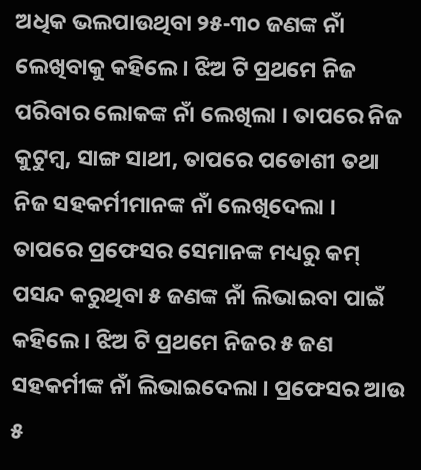ଅଧିକ ଭଲପାଉଥିବା ୨୫-୩୦ ଜଣଙ୍କ ନାଁ ଲେଖିବାକୁ କହିଲେ । ଝିଅ ଟି ପ୍ରଥମେ ନିଜ ପରିବାର ଲୋକଙ୍କ ନାଁ ଲେଖିଲା । ତାପରେ ନିଜ କୁଟୁମ୍ବ, ସାଙ୍ଗ ସାଥୀ, ତାପରେ ପଡୋଶୀ ତଥା ନିଜ ସହକର୍ମୀମାନଙ୍କ ନାଁ ଲେଖିଦେଲା । ତାପରେ ପ୍ରଫେସର ସେମାନଙ୍କ ମଧ୍ୟରୁ କମ୍ ପସନ୍ଦ କରୁଥିବା ୫ ଜଣଙ୍କ ନାଁ ଲିଭାଇବା ପାଇଁ କହିଲେ । ଝିଅ ଟି ପ୍ରଥମେ ନିଜର ୫ ଜଣ ସହକର୍ମୀଙ୍କ ନାଁ ଲିଭାଇଦେଲା । ପ୍ରଫେସର ଆଉ ୫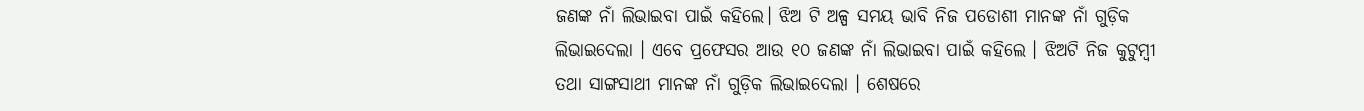ଜଣଙ୍କ ନାଁ ଲିଭାଇବା ପାଇଁ କହିଲେ। ଝିଅ ଟି ଅଳ୍ପ ସମୟ ଭାବି ନିଜ ପଡୋଶୀ ମାନଙ୍କ ନାଁ ଗୁଡ଼ିକ ଲିଭାଇଦେଲା । ଏବେ ପ୍ରଫେସର ଆଉ ୧୦ ଜଣଙ୍କ ନାଁ ଲିଭାଇବା ପାଇଁ କହିଲେ । ଝିଅଟି ନିଜ କୁଟୁମ୍ବୀ ତଥା ସାଙ୍ଗସାଥୀ ମାନଙ୍କ ନାଁ ଗୁଡ଼ିକ ଲିଭାଇଦେଲା । ଶେଷରେ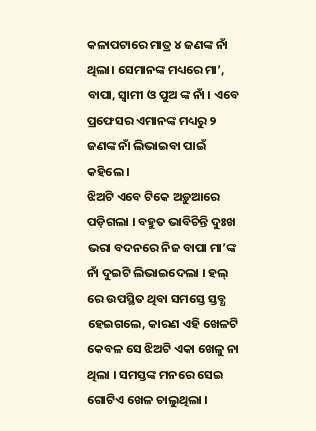କଳାପଟାରେ ମାତ୍ର ୪ ଜଣଙ୍କ ନାଁ ଥିଲା। ସେମାନଙ୍କ ମଧ୍ୟରେ ମା’, ବାପା, ସ୍ଵାମୀ ଓ ପୁଅ ଙ୍କ ନାଁ । ଏବେ ପ୍ରଫେସର ଏମାନଙ୍କ ମଧ୍ୟରୁ ୨ ଜଣଙ୍କ ନାଁ ଲିଭାଇବା ପାଇଁ କହିଲେ ।
ଝିଅଟି ଏବେ ଟିକେ ଅଡ଼ୁଆରେ ପଡ଼ିଗଲା । ବହୁତ ଭାବିଚିନ୍ତି ଦୁଃଖ ଭରା ବଦନରେ ନିଜ ବାପା ମା’ଙ୍କ ନାଁ ଦୁଇଟି ଲିଭାଇଦେଲା । ହଲ୍ ରେ ଉପସ୍ଥିତ ଥିବା ସମସ୍ତେ ସ୍ତବ୍ଧ ହେଇଗଲେ, କାରଣ ଏହି ଖେଳଟି କେବଳ ସେ ଝିଅଟି ଏକା ଖେଳୁ ନା ଥିଲା । ସମସ୍ତଙ୍କ ମନରେ ସେଇ ଗୋଟିଏ ଖେଳ ଚାଲୁଥିଲା ।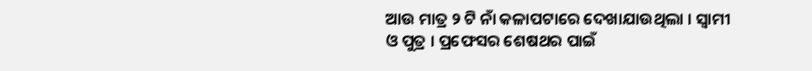ଆଉ ମାତ୍ର ୨ ଟି ନାଁ କଳାପଟାରେ ଦେଖାଯାଉଥିଲା । ସ୍ଵାମୀ ଓ ପୁତ୍ର । ପ୍ରଫେସର ଶେଷଥର ପାଇଁ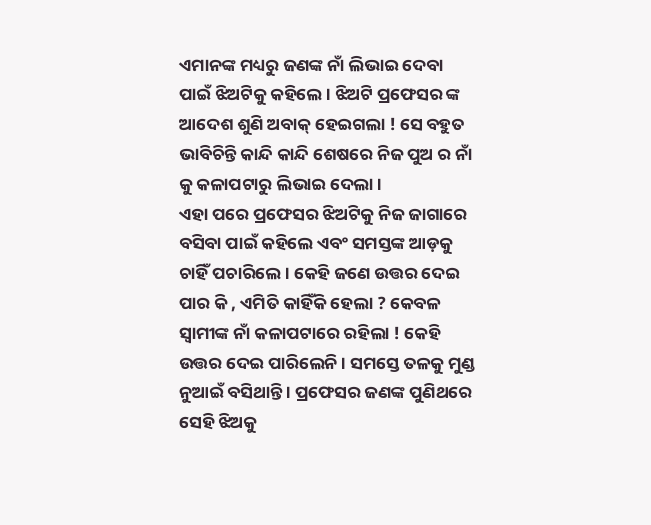ଏମାନଙ୍କ ମଧ୍ୟରୁ ଜଣଙ୍କ ନାଁ ଲିଭାଇ ଦେବା ପାଇଁ ଝିଅଟିକୁ କହିଲେ । ଝିଅଟି ପ୍ରଫେସର ଙ୍କ ଆଦେଶ ଶୁଣି ଅବାକ୍ ହେଇଗଲା ! ସେ ବହୁତ ଭାବିଚିନ୍ତି କାନ୍ଦି କାନ୍ଦି ଶେଷରେ ନିଜ ପୁଅ ର ନାଁ କୁ କଳାପଟାରୁ ଲିଭାଇ ଦେଲା ।
ଏହା ପରେ ପ୍ରଫେସର ଝିଅଟିକୁ ନିଜ ଜାଗାରେ ବସିବା ପାଇଁ କହିଲେ ଏବଂ ସମସ୍ତଙ୍କ ଆଡ଼କୁ ଚାହିଁ ପଚାରିଲେ । କେହି ଜଣେ ଉତ୍ତର ଦେଇ ପାର କି , ଏମିତି କାହିଁକି ହେଲା ? କେବଳ ସ୍ଵାମୀଙ୍କ ନାଁ କଳାପଟାରେ ରହିଲା ! କେହି ଉତ୍ତର ଦେଇ ପାରିଲେନି । ସମସ୍ତେ ତଳକୁ ମୁଣ୍ଡ ନୁଆଇଁ ବସିଥାନ୍ତି । ପ୍ରଫେସର ଜଣଙ୍କ ପୁଣିଥରେ ସେହି ଝିଅକୁ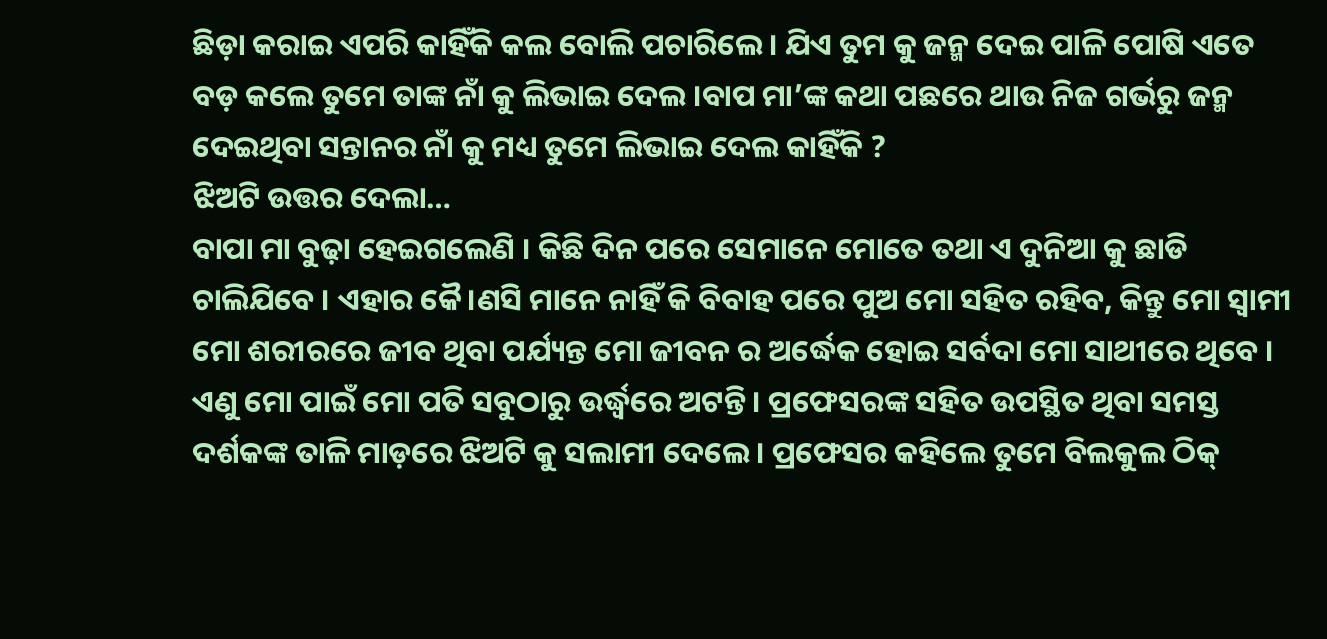ଛିଡ଼ା କରାଇ ଏପରି କାହିଁକି କଲ ବୋଲି ପଚାରିଲେ । ଯିଏ ତୁମ କୁ ଜନ୍ମ ଦେଇ ପାଳି ପୋଷି ଏତେ ବଡ଼ କଲେ ତୁମେ ତାଙ୍କ ନାଁ କୁ ଲିଭାଇ ଦେଲ ।ବାପ ମା’ଙ୍କ କଥା ପଛରେ ଥାଉ ନିଜ ଗର୍ଭରୁ ଜନ୍ମ ଦେଇଥିବା ସନ୍ତାନର ନାଁ କୁ ମଧ୍ୟ ତୁମେ ଲିଭାଇ ଦେଲ କାହିଁକି ?
ଝିଅଟି ଉତ୍ତର ଦେଲା…
ବାପା ମା ବୁଢ଼ା ହେଇଗଲେଣି । କିଛି ଦିନ ପରେ ସେମାନେ ମୋତେ ତଥା ଏ ଦୁନିଆ କୁ ଛାଡି ଚାଲିଯିବେ । ଏହାର କୈ।ଣସି ମାନେ ନାହିଁ କି ବିବାହ ପରେ ପୁଅ ମୋ ସହିତ ରହିବ, କିନ୍ତୁ ମୋ ସ୍ଵାମୀ ମୋ ଶରୀରରେ ଜୀବ ଥିବା ପର୍ଯ୍ୟନ୍ତ ମୋ ଜୀବନ ର ଅର୍ଦ୍ଧେକ ହୋଇ ସର୍ବଦା ମୋ ସାଥୀରେ ଥିବେ । ଏଣୁ ମୋ ପାଇଁ ମୋ ପତି ସବୁଠାରୁ ଉର୍ଦ୍ଧ୍ବରେ ଅଟନ୍ତି । ପ୍ରଫେସରଙ୍କ ସହିତ ଉପସ୍ଥିତ ଥିବା ସମସ୍ତ ଦର୍ଶକଙ୍କ ତାଳି ମାଡ଼ରେ ଝିଅଟି କୁ ସଲାମୀ ଦେଲେ । ପ୍ରଫେସର କହିଲେ ତୁମେ ବିଲକୁଲ ଠିକ୍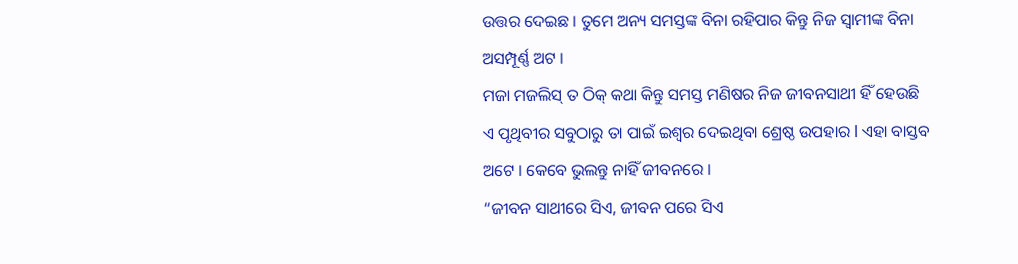ଉତ୍ତର ଦେଇଛ । ତୁମେ ଅନ୍ୟ ସମସ୍ତଙ୍କ ବିନା ରହିପାର କିନ୍ତୁ ନିଜ ସ୍ବାମୀଙ୍କ ବିନା ଅସମ୍ପୂର୍ଣ୍ଣ ଅଟ ।
ମଜା ମଜଲିସ୍ ତ ଠିକ୍ କଥା କିନ୍ତୁ ସମସ୍ତ ମଣିଷର ନିଜ ଜୀବନସାଥୀ ହିଁ ହେଉଛି ଏ ପୃଥିବୀର ସବୁଠାରୁ ତା ପାଇଁ ଇଶ୍ୱର ଦେଇଥିବା ଶ୍ରେଷ୍ଠ ଉପହାର l ଏହା ବାସ୍ତବ ଅଟେ । କେବେ ଭୁଲନ୍ତୁ ନାହିଁ ଜୀବନରେ ।
“ଜୀବନ ସାଥୀରେ ସିଏ, ଜୀବନ ପରେ ସିଏ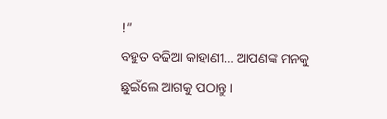!”
ବହୁତ ବଢିଆ କାହାଣୀ… ଆପଣଙ୍କ ମନକୁ ଛୁଇଁଲେ ଆଗକୁ ପଠାନ୍ତୁ ।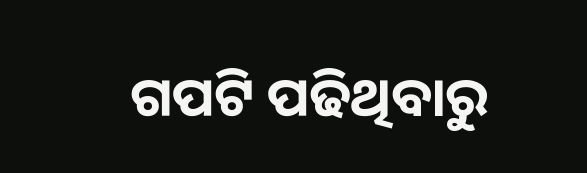ଗପଟି ପଢିଥିବାରୁ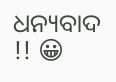ଧନ୍ୟବାଦ !! 😀